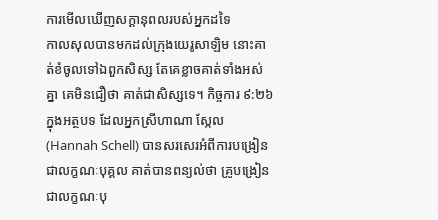ការមើលឃើញសក្ដានុពលរបស់អ្នកដទៃ
កាលសុលបានមកដល់ក្រុងយេរូសាឡិម នោះគាត់ខំចូលទៅឯពួកសិស្ស តែគេខ្លាចគាត់ទាំងអស់គ្នា គេមិនជឿថា គាត់ជាសិស្សទេ។ កិច្ចការ ៩:២៦ ក្នុងអត្ថបទ ដែលអ្នកស្រីហាណា ស្កែល(Hannah Schell) បានសរសេរអំពីការបង្រៀនជាលក្ខណៈបុគ្គល គាត់បានពន្យល់ថា គ្រូបង្រៀនជាលក្ខណៈបុ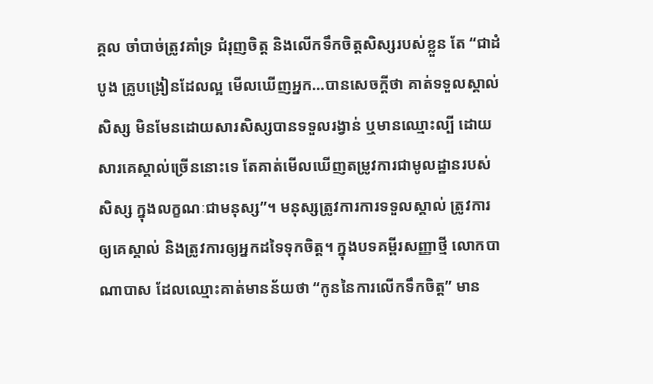គ្គល ចាំបាច់ត្រូវគាំទ្រ ជំរុញចិត្ត និងលើកទឹកចិត្តសិស្សរបស់ខ្លួន តែ “ជាដំបូង គ្រូបង្រៀនដែលល្អ មើលឃើញអ្នក…បានសេចក្តីថា គាត់ទទួលស្គាល់សិស្ស មិនមែនដោយសារសិស្សបានទទួលរង្វាន់ ឬមានឈ្មោះល្បី ដោយសារគេស្គាល់ច្រើននោះទេ តែគាត់មើលឃើញតម្រូវការជាមូលដ្ឋានរបស់សិស្ស ក្នុងលក្ខណៈជាមនុស្ស”។ មនុស្សត្រូវការការទទួលស្គាល់ ត្រូវការឲ្យគេស្គាល់ និងត្រូវការឲ្យអ្នកដទៃទុកចិត្ត។ ក្នុងបទគម្ពីរសញ្ញាថ្មី លោកបាណាបាស ដែលឈ្មោះគាត់មានន័យថា “កូននៃការលើកទឹកចិត្ត” មាន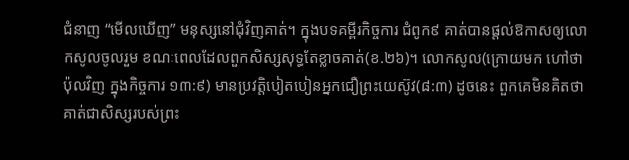ជំនាញ “មើលឃើញ” មនុស្សនៅជុំវិញគាត់។ ក្នុងបទគម្ពីរកិច្ចការ ជំពូក៩ គាត់បានផ្តល់ឱកាសឲ្យលោកសូលចូលរួម ខណៈពេលដែលពួកសិស្សសុទ្ធតែខ្លាចគាត់(ខ.២៦)។ លោកសូល(ក្រោយមក ហៅថា ប៉ុលវិញ ក្នុងកិច្ចការ ១៣:៩) មានប្រវត្តិបៀតបៀនអ្នកជឿព្រះយេស៊ូវ(៨:៣) ដូចនេះ ពួកគេមិនគិតថា គាត់ជាសិស្សរបស់ព្រះ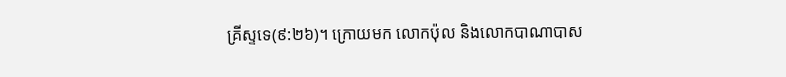គ្រីស្ទទេ(៩:២៦)។ ក្រោយមក លោកប៉ុល និងលោកបាណាបាស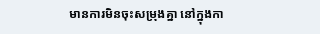មានការមិនចុះសម្រុងគ្នា នៅក្នុងកា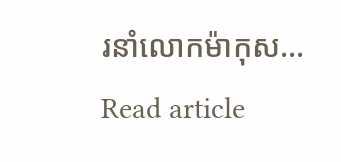រនាំលោកម៉ាកុស…
Read article